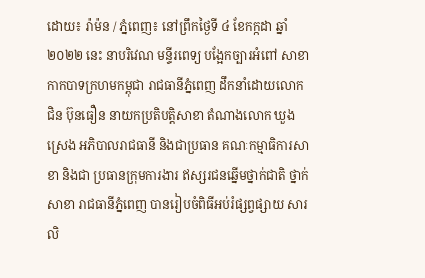ដោយ៖ រ៉ាម៉ន / ភ្នំពេញ៖ នៅព្រឹកថ្ងៃទី ៤ ខែកក្កដា ឆ្នាំ២០២២ នេះ នាបរិវេណ មន្ទីរពេទ្យ បង្អែកច្បារអំពៅ សាខាកាកបាទក្រហមកម្ពុជា រាជធានីភ្នំពេញ ដឹកនាំដោយលោក ជិន ប៊ុនធឿន នាយកប្រតិបត្តិសាខា តំណាងលោក ឃួង ស្រេង អភិបាលរាជធានី និងជាប្រធាន គណៈកម្មាធិការសាខា និងជា ប្រធានក្រុមការងារ ឥស្សរជនឆ្នេីមថ្នាក់ជាតិ ថ្នាក់សាខា រាជធានីភ្នំពេញ បានរៀបចំពិធីអប់រំផ្សព្វផ្សាយ សារលិ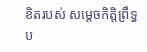ខិតរបស់ សម្តេចកិត្តិព្រឹទ្ធប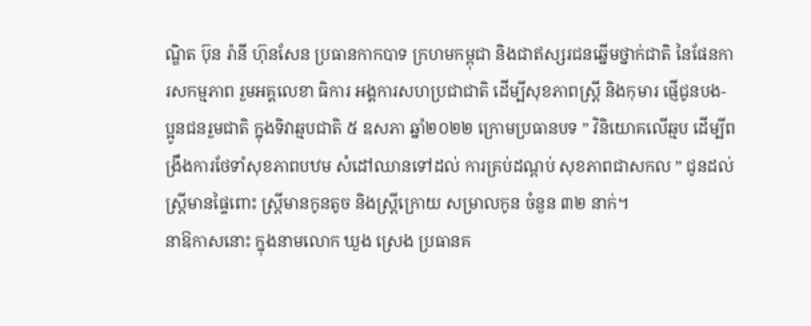ណ្ឌិត ប៊ុន រ៉ានី ហ៊ុនសែន ប្រធានកាកបាទ ក្រហមកម្ពុជា និងជាឥស្សរជនឆ្នើមថ្នាក់ជាតិ នៃផែនការសកម្មភាព រួមអគ្គលេខា ធិការ អង្គការសហប្រជាជាតិ ដើម្បីសុខភាពស្ត្រី និងកុមារ ផ្ញើជូនបង-ប្អូនជនរួមជាតិ ក្នុងទិវាឆ្មបជាតិ ៥ ឧសភា ឆ្នាំ២០២២ ក្រោមប្រធានបទ ” វិនិយោគលើឆ្មប ដើម្បីពង្រឹងការថែទាំសុខភាពបឋម សំដៅឈានទៅដល់ ការគ្រប់ដណ្តប់ សុខភាពជាសកល ” ជូនដល់ស្ត្រីមានផ្ទៃពោះ ស្ត្រីមានកូនតូច និងស្ត្រីក្រោយ សម្រាលកូន ចំនួន ៣២ នាក់។
នាឱកាសនោះ ក្នុងនាមលោក ឃួង ស្រេង ប្រធានគ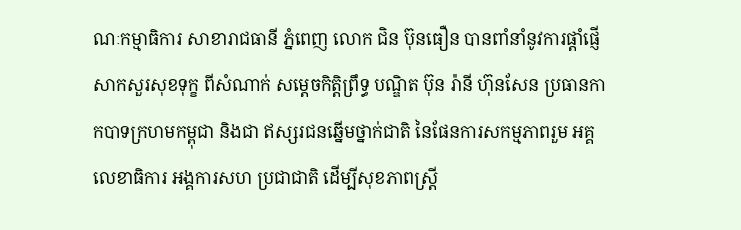ណៈកម្មាធិការ សាខារាជធានី ភ្នំពេញ លោក ជិន ប៊ុនធឿន បានពាំនាំនូវការផ្តាំផ្ញើសាកសួរសុខទុក្ខ ពីសំណាក់ សម្តេចកិត្តិព្រឹទ្ធ បណ្ឌិត ប៊ុន រ៉ានី ហ៊ុនសែន ប្រធានកាកបាទក្រហមកម្ពុជា និងជា ឥស្សរជនឆ្នើមថ្នាក់ជាតិ នៃផែនការសកម្មភាពរួម អគ្គលេខាធិការ អង្គការសហ ប្រជាជាតិ ដើម្បីសុខភាពស្ត្រី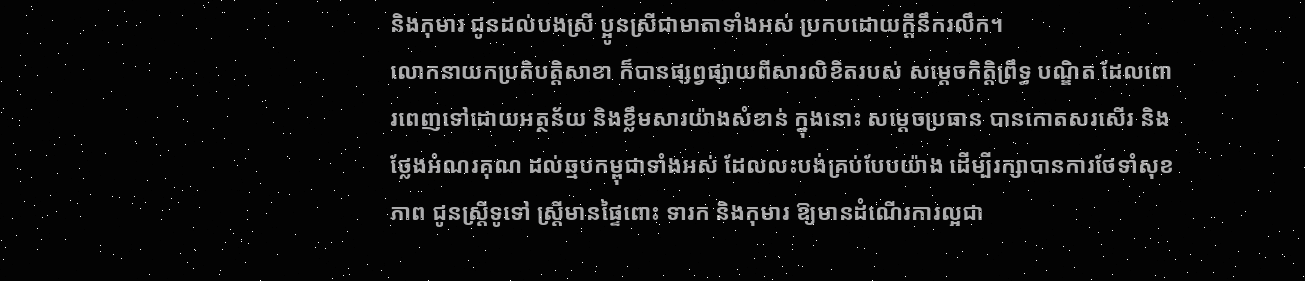និងកុមារ ជូនដល់បងស្រី ប្អូនស្រីជាមាតាទាំងអស់ ប្រកបដោយក្តីនឹករលឹក។
លោកនាយកប្រតិបត្តិសាខា ក៏បានផ្សព្វផ្សាយពីសារលិខិតរបស់ សម្តេចកិត្តិព្រឹទ្ធ បណ្ឌិត ដែលពោរពេញទៅដោយអត្ថន័យ និងខ្លឹមសារយ៉ាងសំខាន់ ក្នុងនោះ សម្តេចប្រធាន បានកោតសរសើរ និងថ្លែងអំណរគុណ ដល់ឆ្មបកម្ពុជាទាំងអស់ ដែលលះបង់គ្រប់បែបយ៉ាង ដើម្បីរក្សាបានការថែទាំសុខភាព ជូនស្ត្រីទូទៅ ស្ត្រីមានផ្ទៃពោះ ទារក និងកុមារ ឱ្យមានដំណើរការល្អជា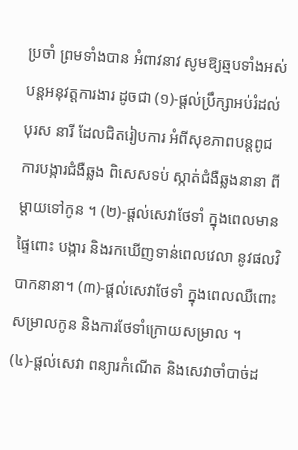ប្រចាំ ព្រមទាំងបាន អំពាវនាវ សូមឱ្យឆ្មបទាំងអស់បន្តអនុវត្តការងារ ដូចជា (១)-ផ្តល់ប្រឹក្សាអប់រំដល់ បុរស នារី ដែលជិតរៀបការ អំពីសុខភាពបន្តពូជ ការបង្ការជំងឺឆ្លង ពិសេសទប់ ស្កាត់ជំងឺឆ្លងនានា ពីម្តាយទៅកូន ។ (២)-ផ្តល់សេវាថែទាំ ក្នុងពេលមានផ្ទៃពោះ បង្ការ និងរកឃើញទាន់ពេលវេលា នូវផលវិបាកនានា។ (៣)-ផ្តល់សេវាថែទាំ ក្នុងពេលឈឺពោះសម្រាលកូន និងការថែទាំក្រោយសម្រាល ។ (៤)-ផ្តល់សេវា ពន្យារកំណើត និងសេវាចាំបាច់ដ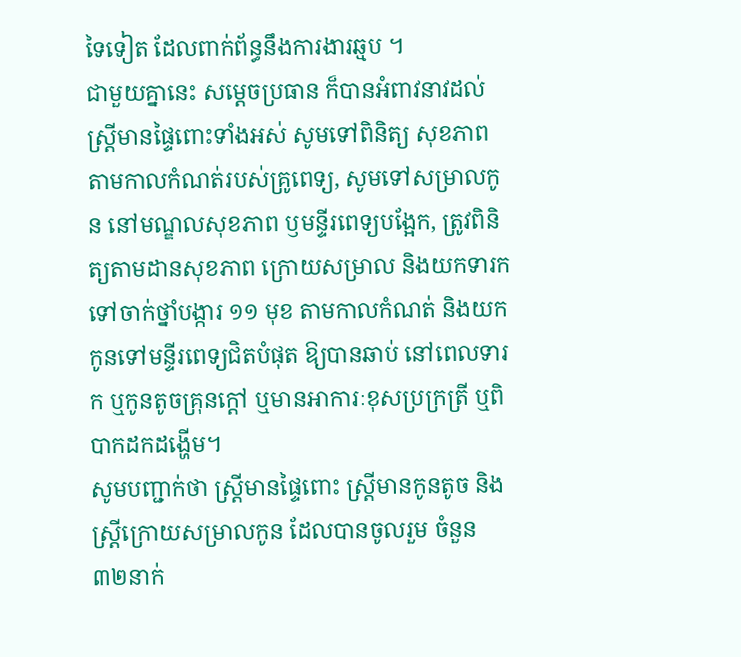ទៃទៀត ដែលពាក់ព័ន្ធនឹងការងារឆ្មប ។
ជាមួយគ្នានេះ សម្តេចប្រធាន ក៏បានអំពាវនាវដល់ស្ត្រីមានផ្ទៃពោះទាំងអស់ សូមទៅពិនិត្យ សុខភាព តាមកាលកំណត់របស់គ្រូពេទ្យ, សូមទៅសម្រាលកូន នៅមណ្ឌលសុខភាព ឫមន្ទីរពេទ្យបង្អែក, ត្រូវពិនិត្យតាមដានសុខភាព ក្រោយសម្រាល និងយកទារក ទៅចាក់ថ្នាំបង្ការ ១១ មុខ តាមកាលកំណត់ និងយកកូនទៅមន្ទីរពេទ្យជិតបំផុត ឱ្យបានឆាប់ នៅពេលទារក ឬកូនតូចគ្រុនក្តៅ ឬមានអាការៈខុសប្រក្រត្រី ឬពិបាកដកដង្ហើម។
សូមបញ្ជាក់ថា ស្ត្រីមានផ្ទៃពោះ ស្ត្រីមានកូនតូច និងស្ត្រីក្រោយសម្រាលកូន ដែលបានចូលរួម ចំនួន ៣២នាក់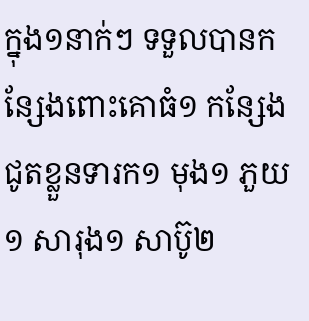ក្នុង១នាក់ៗ ទទួលបានកន្សែងពោះគោធំ១ កន្សែងជូតខ្លួនទារក១ មុង១ ភួយ១ សារុង១ សាប៊ូ២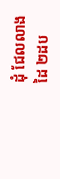ដុំ ជែលលាងដៃ ២ដប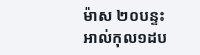ម៉ាស ២០បន្ទះ អាល់កុល១ដប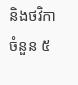និងថវិកា ចំនួន ៥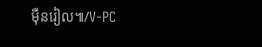ម៉ឺនរៀល៕/V-PC